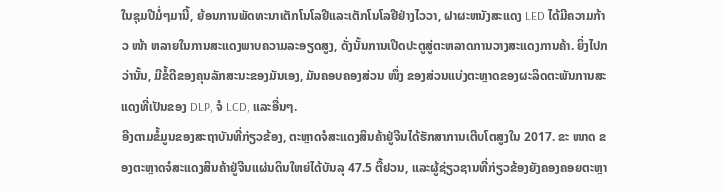ໃນຊຸມປີມໍ່ໆມານີ້, ຍ້ອນການພັດທະນາເຕັກໂນໂລຢີແລະເຕັກໂນໂລຢີຢ່າງໄວວາ, ຝາຜະຫນັງສະແດງ LED ໄດ້ມີຄວາມກ້າວ ໜ້າ ຫລາຍໃນການສະແດງພາບຄວາມລະອຽດສູງ, ດັ່ງນັ້ນການເປີດປະຕູສູ່ຕະຫລາດການວາງສະແດງການຄ້າ. ຍິ່ງໄປກວ່ານັ້ນ, ມີຂໍ້ດີຂອງຄຸນລັກສະນະຂອງມັນເອງ, ມັນຄອບຄອງສ່ວນ ໜຶ່ງ ຂອງສ່ວນແບ່ງຕະຫຼາດຂອງຜະລິດຕະພັນການສະແດງທີ່ເປັນຂອງ DLP, ຈໍ LCD, ແລະອື່ນໆ.
ອີງຕາມຂໍ້ມູນຂອງສະຖາບັນທີ່ກ່ຽວຂ້ອງ, ຕະຫຼາດຈໍສະແດງສິນຄ້າຢູ່ຈີນໄດ້ຮັກສາການເຕີບໂຕສູງໃນ 2017. ຂະ ໜາດ ຂອງຕະຫຼາດຈໍສະແດງສິນຄ້າຢູ່ຈີນແຜ່ນດິນໃຫຍ່ໄດ້ບັນລຸ 47.5 ຕື້ຢວນ, ແລະຜູ້ຊ່ຽວຊານທີ່ກ່ຽວຂ້ອງຍັງຄອງຄອຍຕະຫຼາ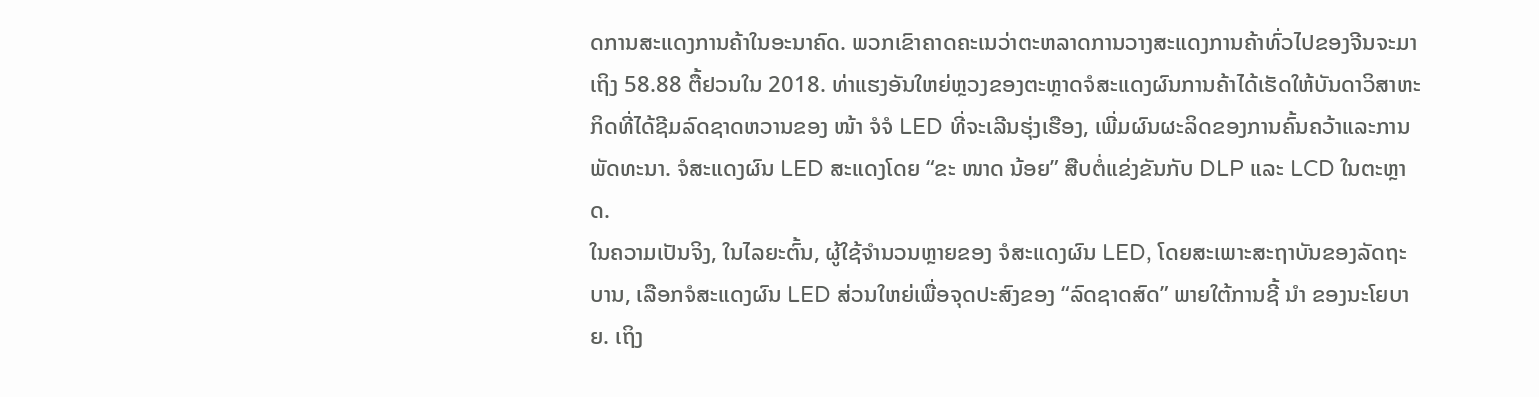ດການສະແດງການຄ້າໃນອະນາຄົດ. ພວກເຂົາຄາດຄະເນວ່າຕະຫລາດການວາງສະແດງການຄ້າທົ່ວໄປຂອງຈີນຈະມາເຖິງ 58.88 ຕື້ຢວນໃນ 2018. ທ່າແຮງອັນໃຫຍ່ຫຼວງຂອງຕະຫຼາດຈໍສະແດງຜົນການຄ້າໄດ້ເຮັດໃຫ້ບັນດາວິສາຫະກິດທີ່ໄດ້ຊີມລົດຊາດຫວານຂອງ ໜ້າ ຈໍຈໍ LED ທີ່ຈະເລີນຮຸ່ງເຮືອງ, ເພີ່ມຜົນຜະລິດຂອງການຄົ້ນຄວ້າແລະການພັດທະນາ. ຈໍສະແດງຜົນ LED ສະແດງໂດຍ “ຂະ ໜາດ ນ້ອຍ” ສືບຕໍ່ແຂ່ງຂັນກັບ DLP ແລະ LCD ໃນຕະຫຼາດ.
ໃນຄວາມເປັນຈິງ, ໃນໄລຍະຕົ້ນ, ຜູ້ໃຊ້ຈໍານວນຫຼາຍຂອງ ຈໍສະແດງຜົນ LED, ໂດຍສະເພາະສະຖາບັນຂອງລັດຖະບານ, ເລືອກຈໍສະແດງຜົນ LED ສ່ວນໃຫຍ່ເພື່ອຈຸດປະສົງຂອງ “ລົດຊາດສົດ” ພາຍໃຕ້ການຊີ້ ນຳ ຂອງນະໂຍບາຍ. ເຖິງ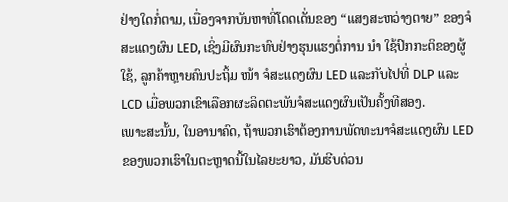ຢ່າງໃດກໍ່ຕາມ, ເນື່ອງຈາກບັນຫາທີ່ໂດດເດັ່ນຂອງ “ແສງສະຫວ່າງຕາຍ” ຂອງຈໍສະແດງຜົນ LED, ເຊິ່ງມີຜົນກະທົບຢ່າງຮຸນແຮງຕໍ່ການ ນຳ ໃຊ້ປົກກະຕິຂອງຜູ້ໃຊ້, ລູກຄ້າຫຼາຍຄົນປະຖິ້ມ ໜ້າ ຈໍສະແດງຜົນ LED ແລະກັບໄປທີ່ DLP ແລະ LCD ເມື່ອພວກເຂົາເລືອກຜະລິດຕະພັນຈໍສະແດງຜົນເປັນຄັ້ງທີສອງ.
ເພາະສະນັ້ນ, ໃນອານາຄົດ, ຖ້າພວກເຮົາຕ້ອງການພັດທະນາຈໍສະແດງຜົນ LED ຂອງພວກເຮົາໃນຕະຫຼາດນີ້ໃນໄລຍະຍາວ, ມັນຮີບດ່ວນ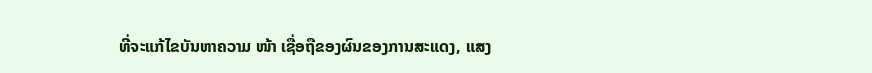ທີ່ຈະແກ້ໄຂບັນຫາຄວາມ ໜ້າ ເຊື່ອຖືຂອງຜົນຂອງການສະແດງ, ແສງ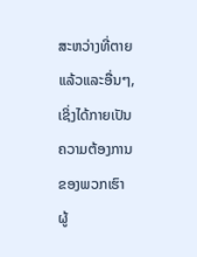ສະຫວ່າງທີ່ຕາຍແລ້ວແລະອື່ນໆ, ເຊິ່ງໄດ້ກາຍເປັນຄວາມຕ້ອງການຂອງພວກເຮົາ ຜູ້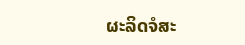ຜະລິດຈໍສະ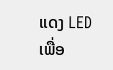ແດງ LED ເພື່ອ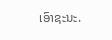ເອົາຊະນະ.